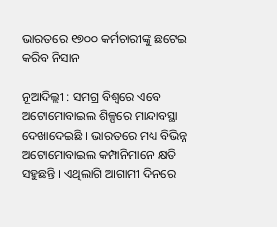ଭାରତରେ ୧୭୦୦ କର୍ମଚାରୀଙ୍କୁ ଛଟେଇ କରିବ ନିସାନ

ନୂଆଦିଲ୍ଲୀ : ସମଗ୍ର ବିଶ୍ୱରେ ଏବେ ଅଟୋମୋବାଇଲ ଶିଳ୍ପରେ ମାନ୍ଦାବସ୍ଥା ଦେଖାଦେଇଛି । ଭାରତରେ ମଧ୍ୟ ବିଭିନ୍ନ ଅଟୋମୋବାଇଲ କମ୍ପାନିମାନେ କ୍ଷତି ସହୁଛନ୍ତି । ଏଥିଲାଗି ଆଗାମୀ ଦିନରେ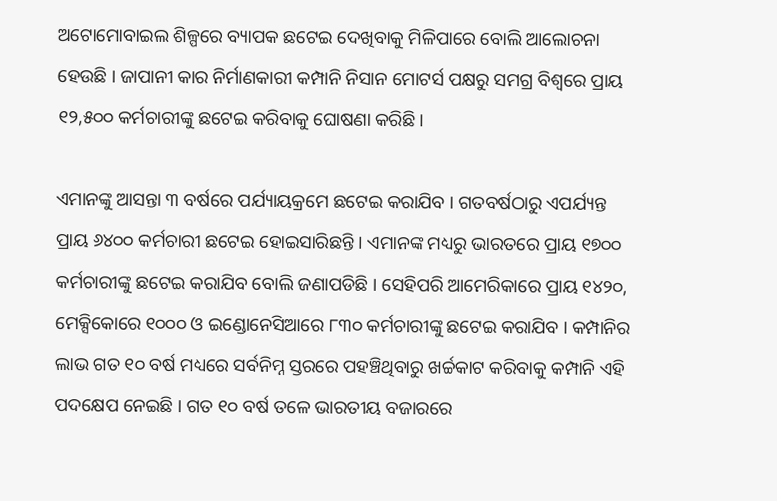ଅଟୋମୋବାଇଲ ଶିଳ୍ପରେ ବ୍ୟାପକ ଛଟେଇ ଦେଖିବାକୁ ମିଳିପାରେ ବୋଲି ଆଲୋଚନା ହେଉଛି । ଜାପାନୀ କାର ନିର୍ମାଣକାରୀ କମ୍ପାନି ନିସାନ ମୋଟର୍ସ ପକ୍ଷରୁ ସମଗ୍ର ବିଶ୍ୱରେ ପ୍ରାୟ ୧୨,୫୦୦ କର୍ମଚାରୀଙ୍କୁ ଛଟେଇ କରିବାକୁ ଘୋଷଣା କରିଛି ।

ଏମାନଙ୍କୁ ଆସନ୍ତା ୩ ବର୍ଷରେ ପର୍ଯ୍ୟାୟକ୍ରମେ ଛଟେଇ କରାଯିବ । ଗତବର୍ଷଠାରୁ ଏପର୍ଯ୍ୟନ୍ତ ପ୍ରାୟ ୬୪୦୦ କର୍ମଚାରୀ ଛଟେଇ ହୋଇସାରିଛନ୍ତି । ଏମାନଙ୍କ ମଧ୍ୟରୁ ଭାରତରେ ପ୍ରାୟ ୧୭୦୦ କର୍ମଚାରୀଙ୍କୁ ଛଟେଇ କରାଯିବ ବୋଲି ଜଣାପଡିଛି । ସେହିପରି ଆମେରିକାରେ ପ୍ରାୟ ୧୪୨୦, ମେକ୍ସିକୋରେ ୧୦୦୦ ଓ ଇଣ୍ଡୋନେସିଆରେ ୮୩୦ କର୍ମଚାରୀଙ୍କୁ ଛଟେଇ କରାଯିବ । କମ୍ପାନିର ଲାଭ ଗତ ୧୦ ବର୍ଷ ମଧ୍ୟରେ ସର୍ବନିମ୍ନ ସ୍ତରରେ ପହଞ୍ଚିଥିବାରୁ ଖର୍ଚ୍ଚକାଟ କରିବାକୁ କମ୍ପାନି ଏହି ପଦକ୍ଷେପ ନେଇଛି । ଗତ ୧୦ ବର୍ଷ ତଳେ ଭାରତୀୟ ବଜାରରେ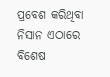ପ୍ରବେଶ କରିଥିବା ନିସାନ ଏଠାରେ ବିଶେଷ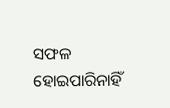ସଫଳ ହୋଇପାରିନାହିଁ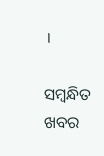।

ସମ୍ବନ୍ଧିତ ଖବର